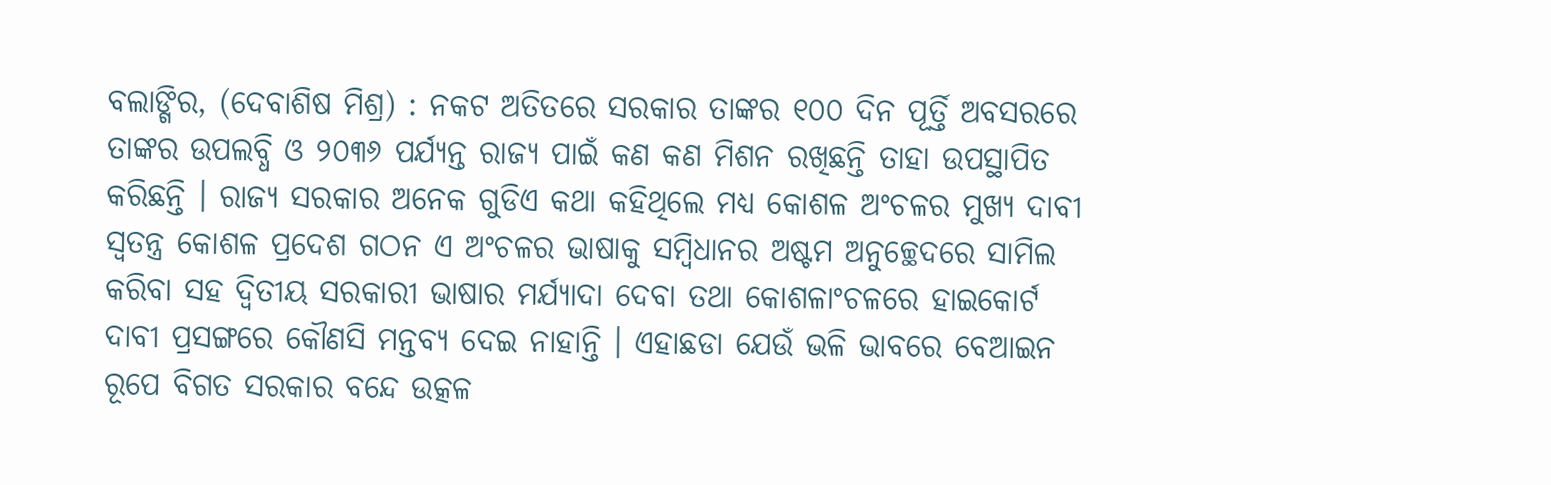ବଲାଙ୍ଗିର, (ଦେବାଶିଷ ମିଶ୍ର) : ନକଟ ଅତିତରେ ସରକାର ତାଙ୍କର ୧୦୦ ଦିନ ପୂର୍ତ୍ତି ଅବସରରେ ତାଙ୍କର ଉପଲବ୍ଧି ଓ ୨୦୩୬ ପର୍ଯ୍ୟନ୍ତ ରାଜ୍ୟ ପାଇଁ କଣ କଣ ମିଶନ ରଖିଛନ୍ତି ତାହା ଉପସ୍ଥାପିତ କରିଛନ୍ତି । ରାଜ୍ୟ ସରକାର ଅନେକ ଗୁଡିଏ କଥା କହିଥିଲେ ମଧ୍ୟ କୋଶଳ ଅଂଚଳର ମୁଖ୍ୟ ଦାବୀ ସ୍ୱତନ୍ତ୍ର କୋଶଳ ପ୍ରଦେଶ ଗଠନ ଏ ଅଂଚଳର ଭାଷାକୁ ସମ୍ବିଧାନର ଅଷ୍ଟମ ଅନୁଚ୍ଛେଦରେ ସାମିଲ କରିବା ସହ ଦ୍ୱିତୀୟ ସରକାରୀ ଭାଷାର ମର୍ଯ୍ୟାଦା ଦେବା ତଥା କୋଶଳାଂଚଳରେ ହାଇକୋର୍ଟ ଦାବୀ ପ୍ରସଙ୍ଗରେ କୌଣସି ମନ୍ତବ୍ୟ ଦେଇ ନାହାନ୍ତି । ଏହାଛଡା ଯେଉଁ ଭଳି ଭାବରେ ବେଆଇନ ରୂପେ ବିଗତ ସରକାର ବନ୍ଦେ ଉତ୍କଳ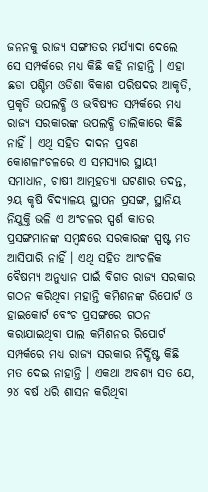ଜନନକୁ ରାଜ୍ୟ ସଙ୍ଗୀତର ମର୍ଯ୍ୟାଦା ଦେଲେ ସେ ସମ୍ପର୍କରେ ମଧ୍ୟ କିଛି କହି ନାହାନ୍ତି । ଏହା ଛଡା ପଶ୍ଚିମ ଓଡିଶା ବିକାଶ ପରିଷଦର ଆକୃତି, ପ୍ରକୃତି ଉପଲବ୍ଧି ଓ ଭବିଷ୍ୟତ ସମ୍ପର୍କରେ ମଧ୍ୟ ରାଜ୍ୟ ସରକାରଙ୍କ ଉପଲବ୍ଧି ତାଲିକାରେ କିଛି ନାହିଁ । ଏଥି ସହିତ ଦାଦନ ପ୍ରବଣ କୋଶଳାଂଚଳରେ ଏ ସମସ୍ୟାର ସ୍ଥାୟୀ ସମାଧାନ, ଚାଷୀ ଆତ୍ମହତ୍ୟା ଘଟଣାର ତଦନ୍ତ, ୨ୟ କୃଷି ବିଦ୍ୟାଳୟ ସ୍ଥାପନ ପ୍ରସଙ୍ଗ, ସ୍ଥାନିୟ ନିଯୁକ୍ତି ଭଳି ଏ ଅଂଚଳର ସ୍ପର୍ଶ କାତର ପ୍ରସଙ୍ଗମାନଙ୍କ ସମ୍ବନ୍ଧରେ ସରକାରଙ୍କ ସ୍ପଷ୍ଟ ମତ ଆସିପାରି ନାହିଁ । ଏଥି ସହିତ ଆଂଚଳିକ ବୈଷମ୍ୟ ଅନୁଧ୍ୟାନ ପାଇଁ ବିଗତ ରାଜ୍ୟ ସରକାର ଗଠନ କରିଥିବା ମହାନ୍ତି କମିଶନଙ୍କ ରିପୋର୍ଟ ଓ ହାଇକୋର୍ଟ ବେଂଚ ପ୍ରସଙ୍ଗରେ ଗଠନ କରାଯାଇଥିବା ପାଲ କମିଶନର ରିପୋର୍ଟ ସମ୍ପର୍କରେ ମଧ୍ୟ ରାଜ୍ୟ ସରକାର ନିର୍ଦ୍ଧିଷ୍ଟ କିଛି ମତ ଦେଇ ନାହାନ୍ତି । ଏକଥା ଅବଶ୍ୟ ସତ ଯେ, ୨୪ ବର୍ଷ ଧରି ଶାସନ କରିଥିବା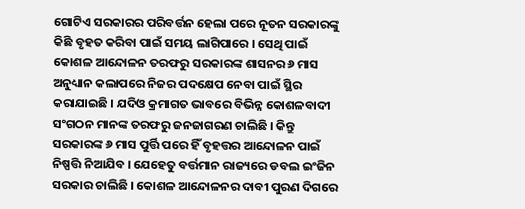ଗୋଟିଏ ସରକାରର ପରିବର୍ତ୍ତନ ହେଲା ପରେ ନୂତନ ସରକାରଙ୍କୁ କିଛି ବୃହତ କରିବା ପାଇଁ ସମୟ ଲାଗିପାରେ । ସେଥି ପାଇଁ କୋଶଳ ଆନ୍ଦୋଳନ ତରଫରୁ ସରକାରଙ୍କ ଶାସନର ୬ ମାସ ଅନୁଧ୍ୟାନ କଲାପରେ ନିଜର ପଦକ୍ଷେପ ନେବା ପାଇଁ ସ୍ଥିର କରାଯାଇଛି । ଯଦିଓ କ୍ରମାଗତ ଭାବରେ ବିଭିନ୍ନ କୋଶଳବାଦୀ ସଂଗଠନ ମାନଙ୍କ ତରଫରୁ ଜନଜାଗରଣ ଚାଲିଛି । କିନ୍ତୁ ସରକାରଙ୍କ ୬ ମାସ ପୁର୍ତ୍ତି ପରେ ହିଁ ବୃହତ୍ତର ଆନ୍ଦୋଳନ ପାଇଁ ନିଷ୍ପତ୍ତି ନିଆଯିବ । ଯେହେତୁ ବର୍ତ୍ତମାନ ରାଜ୍ୟରେ ଡବଲ ଇଂଜିନ ସରକାର ଚାଲିଛି । କୋଶଳ ଆନ୍ଦୋଳନର ଦାବୀ ପୁରଣ ଦିଗରେ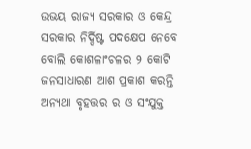ଉଭୟ ରାଜ୍ୟ ସରକାର ଓ କେନ୍ଦ୍ର ସରକାର ନିର୍ଦ୍ଦିଷ୍ଟ ପଦକ୍ଷେପ ନେବେ ବୋଲି କୋଶଳାଂଚଳର ୨ କୋଟି ଜନସାଧାରଣ ଆଶ ପ୍ରକାଶ କରନ୍ତି ଅନ୍ୟଥା ବୃହତ୍ତର ର ଓ ସଂଯୁକ୍ତ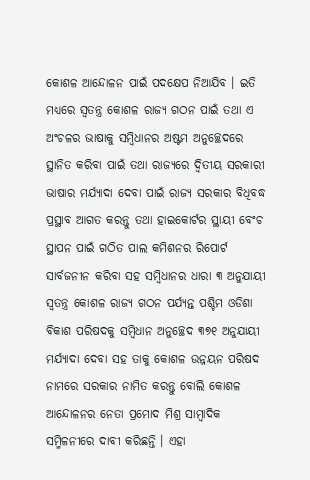କୋଶଳ ଆନ୍ଦୋଳନ ପାଇଁ ପଦକ୍ଷେପ ନିଆଯିବ । ଇତି ମଧ୍ୟରେ ସ୍ୱତନ୍ତ୍ର କୋଶଳ ରାଜ୍ୟ ଗଠନ ପାଇଁ ତଥା ଏ ଅଂଚଳର ଭାଷାକୁ ସମ୍ବିଧାନର ଅଷ୍ଟମ ଅନୁଚ୍ଛେଦରେ ସ୍ଥାନିତ କରିବା ପାଇଁ ତଥା ରାଜ୍ୟରେ ଦ୍ୱିତୀୟ ସରକାରୀ ଭାଷାର ମର୍ଯ୍ୟାଦା ଦେବା ପାଇଁ ରାଜ୍ୟ ସରକାର ବିଧିବଦ୍ଧ ପ୍ରସ୍ଥାବ ଆଗତ କରନ୍ତୁ ତଥା ହାଇକୋର୍ଟର ସ୍ଥାୟୀ ବେଂଚ ସ୍ଥାପନ ପାଇଁ ଗଠିତ ପାଲ କମିଶନର ରିପୋର୍ଟ ସାର୍ବଜନୀନ କରିବା ସହ ସମ୍ବିଧାନର ଧାରା ୩ ଅନୁଯାୟୀ ସ୍ୱତନ୍ତ୍ର କୋଶଳ ରାଜ୍ୟ ଗଠନ ପର୍ଯ୍ୟନ୍ତ ପଶ୍ଚିମ ଓଡିଶା ବିକାଶ ପରିଷଦକୁ ସମ୍ବିଧାନ ଅନୁଚ୍ଛେଦ ୩୭୧ ଅନୁଯାୟୀ ମର୍ଯ୍ୟାଦା ଦେବା ସହ ତାକୁ କୋଶଳ ଉନ୍ନୟନ ପରିଷଦ ନାମରେ ସରକାର ନାମିତ କରନ୍ତୁ ବୋଲି କୋଶଳ ଆନ୍ଦୋଳନର ନେତା ପ୍ରମୋଦ ମିଶ୍ର ସାମ୍ବାଦିକ ସମ୍ମିଳନୀରେ ଦାବୀ କରିଛନ୍ତି । ଏହା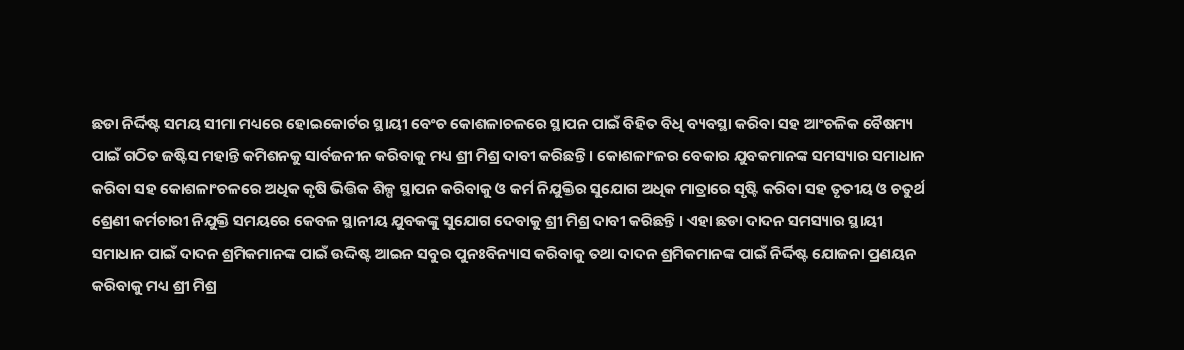ଛଡା ନିର୍ଦ୍ଦିଷ୍ଟ ସମୟ ସୀମା ମଧ୍ୟରେ ହୋଇକୋର୍ଟର ସ୍ଥାୟୀ ବେଂଚ କୋଶଳାଚଳରେ ସ୍ଥାପନ ପାଇଁ ବିହିତ ବିଧି ବ୍ୟବସ୍ଥା କରିବା ସହ ଆଂଚଳିକ ବୈଷମ୍ୟ ପାଇଁ ଗଠିତ ଜଷ୍ଟିସ ମହାନ୍ତି କମିଶନକୁ ସାର୍ବଜନୀନ କରିବାକୁ ମଧ୍ୟ ଶ୍ରୀ ମିଶ୍ର ଦାବୀ କରିଛନ୍ତି । କୋଶଳାଂଳର ବେକାର ଯୁବକମାନଙ୍କ ସମସ୍ୟାର ସମାଧାନ କରିବା ସହ କୋଶଳାଂଚଳରେ ଅଧିକ କୃଷି ଭିତ୍ତିକ ଶିଳ୍ପ ସ୍ଥାପନ କରିବାକୁ ଓ କର୍ମ ନିଯୁକ୍ତିର ସୁଯୋଗ ଅଧିକ ମାତ୍ରାରେ ସୃଷ୍ଟି କରିବା ସହ ତୃତୀୟ ଓ ଚତୁର୍ଥ ଶ୍ରେଣୀ କର୍ମଚାରୀ ନିଯୁକ୍ତି ସମୟରେ କେବଳ ସ୍ଥାନୀୟ ଯୁବକଙ୍କୁ ସୁଯୋଗ ଦେବାକୁ ଶ୍ରୀ ମିଶ୍ର ଦାବୀ କରିଛନ୍ତି । ଏହା ଛଡା ଦାଦନ ସମସ୍ୟାର ସ୍ଥାୟୀ ସମାଧାନ ପାଇଁ ଦାଦନ ଶ୍ରମିକମାନଙ୍କ ପାଇଁ ଉଦ୍ଦିଷ୍ଟ ଆଇନ ସବୁର ପୁନଃବିନ୍ୟାସ କରିବାକୁ ତଥା ଦାଦନ ଶ୍ରମିକମାନଙ୍କ ପାଇଁ ନିର୍ଦ୍ଦିଷ୍ଟ ଯୋଜନା ପ୍ରଣୟନ କରିବାକୁ ମଧ୍ୟ ଶ୍ରୀ ମିଶ୍ର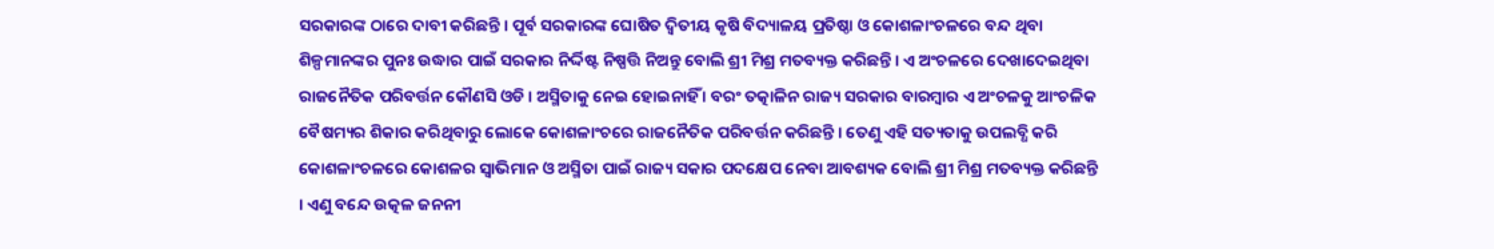ସରକାରଙ୍କ ଠାରେ ଦାବୀ କରିଛନ୍ତି । ପୂର୍ବ ସରକାରଙ୍କ ଘୋଷିତ ଦ୍ୱିତୀୟ କୃଷି ବିଦ୍ୟାଳୟ ପ୍ରତିଷ୍ଠା ଓ କୋଶଳାଂଚଳରେ ବନ୍ଦ ଥିବା ଶିଳ୍ପମାନଙ୍କର ପୁନଃ ଉଦ୍ଧାର ପାଇଁ ସରକାର ନିର୍ଦ୍ଦିଷ୍ଟ ନିଷ୍ପତ୍ତି ନିଅନ୍ତୁ ବୋଲି ଶ୍ରୀ ମିଶ୍ର ମତବ୍ୟକ୍ତ କରିଛନ୍ତି । ଏ ଅଂଚଳରେ ଦେଖାଦେଇଥିବା ରାଜନୈତିକ ପରିବର୍ତ୍ତନ କୌଣସି ଓଡି । ଅସ୍ମିତାକୁ ନେଇ ହୋଇନାହିଁ । ବରଂ ତତ୍କାଳିନ ରାଜ୍ୟ ସରକାର ବାରମ୍ବାର ଏ ଅଂଚଳକୁ ଆଂଚଳିକ ବୈଷମ୍ୟର ଶିକାର କରିଥିବାରୁ ଲୋକେ କୋଶଳାଂଚରେ ରାଜନୈତିକ ପରିବର୍ତ୍ତନ କରିଛନ୍ତି । ତେଣୁ ଏହି ସତ୍ୟତାକୁ ଉପଲବ୍ଧି କରି କୋଶଳାଂଚଳରେ କୋଶଳର ସ୍ୱାଭିମାନ ଓ ଅସ୍ମିତା ପାଇଁ ରାଜ୍ୟ ସକାର ପଦକ୍ଷେପ ନେବା ଆବଶ୍ୟକ ବୋଲି ଶ୍ରୀ ମିଶ୍ର ମତବ୍ୟକ୍ତ କରିଛନ୍ତି । ଏଣୁ ବନ୍ଦେ ଉତ୍କଳ ଜନନୀ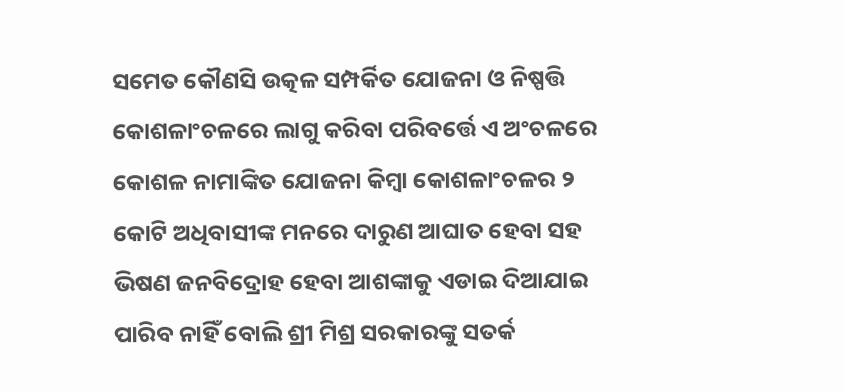ସମେତ କୌଣସି ଉତ୍କଳ ସମ୍ପର୍କିତ ଯୋଜନା ଓ ନିଷ୍ପତ୍ତି କୋଶଳାଂଚଳରେ ଲାଗୁ କରିବା ପରିବର୍ତ୍ତେ ଏ ଅଂଚଳରେ କୋଶଳ ନାମାଙ୍କିତ ଯୋଜନା କିମ୍ବା କୋଶଳାଂଚଳର ୨ କୋଟି ଅଧିବାସୀଙ୍କ ମନରେ ଦାରୁଣ ଆଘାତ ହେବା ସହ ଭିଷଣ ଜନବିଦ୍ରୋହ ହେବା ଆଶଙ୍କାକୁ ଏଡାଇ ଦିଆଯାଇ ପାରିବ ନାହିଁ ବୋଲି ଶ୍ରୀ ମିଶ୍ର ସରକାରଙ୍କୁ ସତର୍କ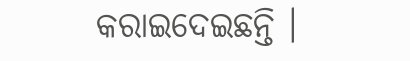କରାଇଦେଇଛନ୍ତି ।